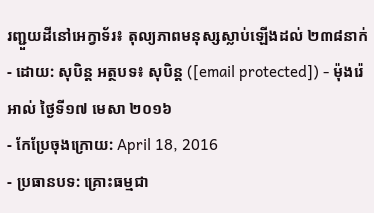រញ្ជួយដីនៅអេក្វាទ័រ៖ តុល្យភាពមនុស្សស្លាប់ឡើងដល់ ២៣៨នាក់
- ដោយ: សុបិន្ដ អត្ថបទ៖ សុបិន្ត ([email protected]) - ម៉ុងរ៉េអាល់ ថ្ងៃទី១៧ មេសា ២០១៦
- កែប្រែចុងក្រោយ: April 18, 2016
- ប្រធានបទ: គ្រោះធម្មជា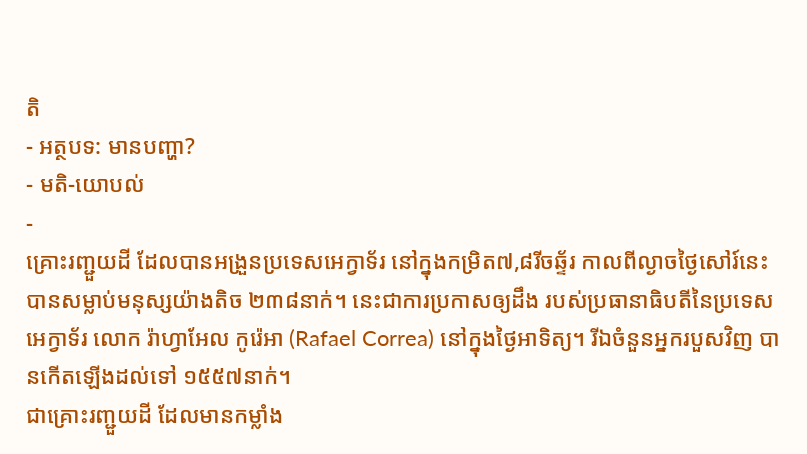តិ
- អត្ថបទ: មានបញ្ហា?
- មតិ-យោបល់
-
គ្រោះរញ្ជួយដី ដែលបានអង្រួនប្រទេសអេក្វាទ័រ នៅក្នុងកម្រិត៧,៨រីចឆ្ទ័រ កាលពីល្ងាចថ្ងៃសៅរ៍នេះ បានសម្លាប់មនុស្សយ៉ាងតិច ២៣៨នាក់។ នេះជាការប្រកាសឲ្យដឹង របស់ប្រធានាធិបតីនៃប្រទេសអេក្វាទ័រ លោក រ៉ាហ្វាអែល កូរ៉េអា (Rafael Correa) នៅក្នុងថ្ងៃអាទិត្យ។ រីឯចំនួនអ្នករបួសវិញ បានកើតឡើងដល់ទៅ ១៥៥៧នាក់។
ជាគ្រោះរញ្ជួយដី ដែលមានកម្លាំង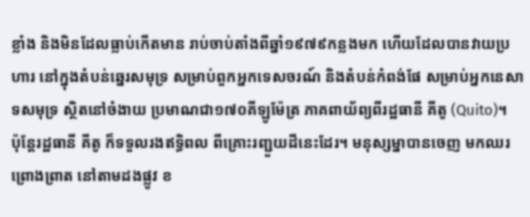ខ្លាំង និងមិនដែលធ្លាប់កើតមាន រាប់ចាប់តាំងពីឆ្នាំ១៩៧៩កន្លងមក ហើយដែលបានវាយប្រហារ នៅក្នុងតំបន់ឆ្នេរសមុទ្រ សម្រាប់ពួកអ្នកទេសចរណ៍ និងតំបន់កំពង់ផែ សម្រាប់អ្នកនេសាទសមុទ្រ ស្ថិតនៅចំងាយ ប្រមាណជា១៧០គីឡូម៉ែត្រ ភាគពាយ័ព្យពីរដ្ឋធានី គីតូ (Quito)។
ប៉ុន្តែរដ្ឋធានី គីតូ ក៏ទទួលរងឥទ្ធិពល ពីគ្រោះរញ្ជួយដីនេះដែរ។ មនុស្សម្នាបានចេញ មកឈរព្រោងព្រាត នៅតាមដងផ្លូវ ខ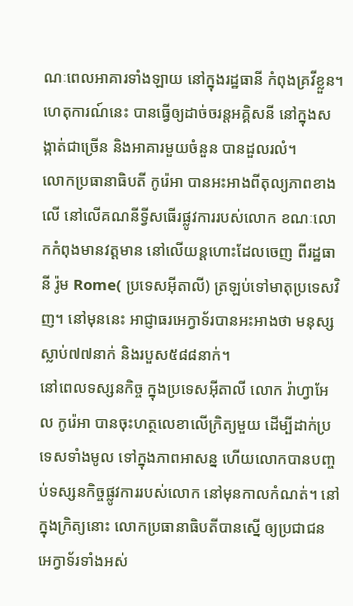ណៈពេលអាគារទាំងឡាយ នៅក្នុងរដ្ឋធានី កំពុងគ្រវីខ្លួន។ ហេតុការណ៍នេះ បានធ្វើឲ្យដាច់ចរន្តអគ្គិសនី នៅក្នុងសង្កាត់ជាច្រើន និងអាគារមួយចំនួន បានដួលរលំ។
លោកប្រធានាធិបតី កូរ៉េអា បានអះអាងពីតុល្យភាពខាងលើ នៅលើគណនីទ្វីសធើរផ្លូវការរបស់លោក ខណៈលោកកំពុងមានវត្តមាន នៅលើយន្ដហោះដែលចេញ ពីរដ្ឋធានី រ៉ូម Rome( ប្រទេសអ៊ីតាលី) ត្រឡប់ទៅមាតុប្រទេសវិញ។ នៅមុននេះ អាជ្ញាធរអេក្វាទ័របានអះអាងថា មនុស្សស្លាប់៧៧នាក់ និងរបួស៥៨៨នាក់។
នៅពេលទស្សនកិច្ច ក្នុងប្រទេសអ៊ីតាលី លោក រ៉ាហ្វាអែល កូរ៉េអា បានចុះហត្ថលេខាលើក្រិត្យមួយ ដើម្បីដាក់ប្រទេសទាំងមូល ទៅក្នុងភាពអាសន្ន ហើយលោកបានបញ្ចប់ទស្សនកិច្ចផ្លូវការរបស់លោក នៅមុនកាលកំណត់។ នៅក្នុងក្រិត្យនោះ លោកប្រធានាធិបតីបានស្នើ ឲ្យប្រជាជនអេក្វាទ័រទាំងអស់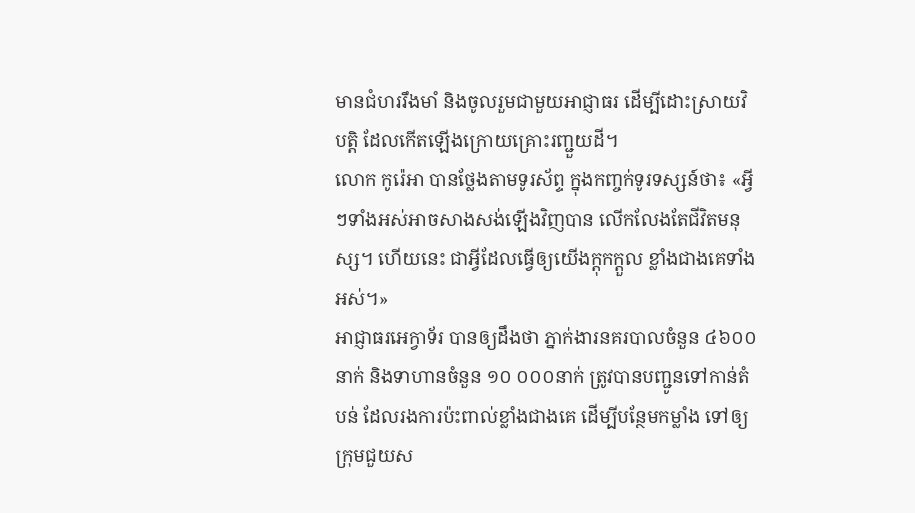មានជំហររឹងមាំ និងចូលរួមជាមួយអាជ្ញាធរ ដើម្បីដោះស្រាយវិបត្តិ ដែលកើតឡើងក្រោយគ្រោះរញ្ជួយដី។
លោក កូរ៉េអា បានថ្លែងតាមទូរស័ព្ទ ក្នុងកញ្ចក់ទូរទស្សន៍ថា៖ «អ្វីៗទាំងអស់អាចសាងសង់ឡើងវិញបាន លើកលែងតែជីវិតមនុស្ស។ ហើយនេះ ជាអ្វីដែលធ្វើឲ្យយើងក្ដុកក្ដួល ខ្លាំងជាងគេទាំងអស់។»
អាជ្ញាធរអេក្វាទ័រ បានឲ្យដឹងថា ភ្នាក់ងារនគរបាលចំនួន ៤៦០០នាក់ និងទាហានចំនួន ១០ ០០០នាក់ ត្រូវបានបញ្ជូនទៅកាន់តំបន់ ដែលរងការប៉ះពាល់ខ្លាំងជាងគេ ដើម្បីបន្ថែមកម្លាំង ទៅឲ្យក្រុមជួយស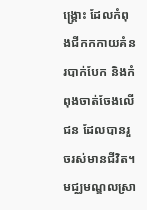ង្គ្រោះ ដែលកំពុងជីកកកាយគំនរបាក់បែក និងកំពុងចាត់ចែងលើជន ដែលបានរួចរស់មានជីវិត។
មជ្ឈមណ្ឌលស្រា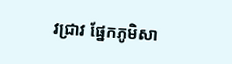វជ្រាវ ផ្នែកភូមិសា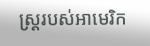ស្ត្ររបស់អាមេរិក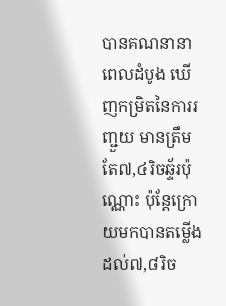បានគណនានាពេលដំបូង ឃើញកម្រិតនៃការរញ្ជួយ មានត្រឹមតែ៧,៤រិចឆ្ទ័រប៉ុណ្ណោះ ប៉ុន្តែក្រោយមកបានតម្លើង ដល់៧,៨រិច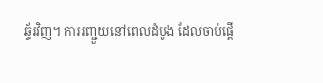ឆ្ទ័រវិញ។ ការរញ្ជួយនៅពេលដំបូង ដែលចាប់ផ្ដើ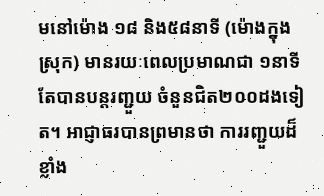មនៅម៉ោង ១៨ និង៥៨នាទី (ម៉ោងក្នុងស្រុក) មានរយៈពេលប្រមាណជា ១នាទី តែបានបន្តរញ្ជួយ ចំនួនជិត២០០ដងទៀត។ អាជ្ញាធរបានព្រមានថា ការរញ្ជួយដ៏ខ្លាំង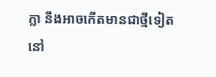ក្លា នឹងអាចកើតមានជាថ្មីទៀត នៅ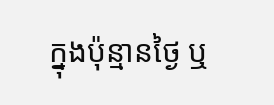ក្នុងប៉ុន្មានថ្ងៃ ឬ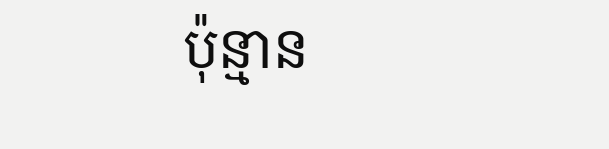ប៉ុន្មាន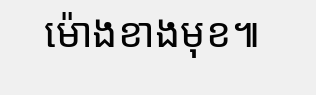ម៉ោងខាងមុខ៕